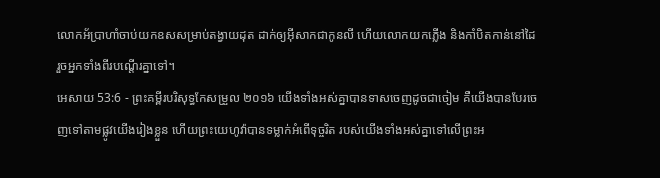លោកអ័ប្រាហាំចាប់យកឧសសម្រាប់តង្វាយដុត ដាក់ឲ្យអ៊ីសាកជាកូនលី ហើយលោកយកភ្លើង និងកាំបិតកាន់នៅដៃ រួចអ្នកទាំងពីរបណ្តើរគ្នាទៅ។
អេសាយ 53:6 - ព្រះគម្ពីរបរិសុទ្ធកែសម្រួល ២០១៦ យើងទាំងអស់គ្នាបានទាសចេញដូចជាចៀម គឺយើងបានបែរចេញទៅតាមផ្លូវយើងរៀងខ្លួន ហើយព្រះយេហូវ៉ាបានទម្លាក់អំពើទុច្ចរិត របស់យើងទាំងអស់គ្នាទៅលើព្រះអ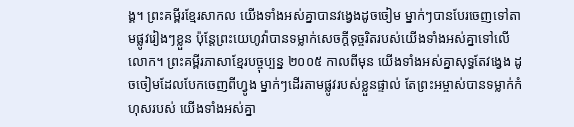ង្គ។ ព្រះគម្ពីរខ្មែរសាកល យើងទាំងអស់គ្នាបានវង្វេងដូចចៀម ម្នាក់ៗបានបែរចេញទៅតាមផ្លូវរៀងៗខ្លួន ប៉ុន្តែព្រះយេហូវ៉ាបានទម្លាក់សេចក្ដីទុច្ចរិតរបស់យើងទាំងអស់គ្នាទៅលើលោក។ ព្រះគម្ពីរភាសាខ្មែរបច្ចុប្បន្ន ២០០៥ កាលពីមុន យើងទាំងអស់គ្នាសុទ្ធតែវង្វេង ដូចចៀមដែលបែកចេញពីហ្វូង ម្នាក់ៗដើរតាមផ្លូវរបស់ខ្លួនផ្ទាល់ តែព្រះអម្ចាស់បានទម្លាក់កំហុសរបស់ យើងទាំងអស់គ្នា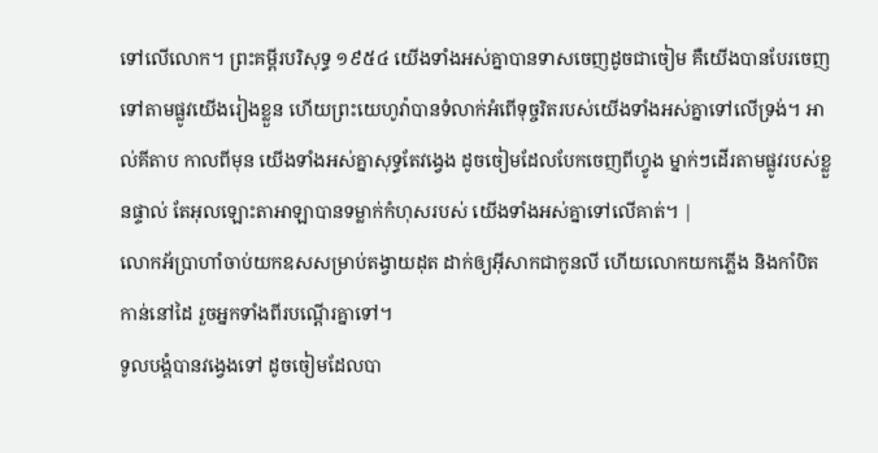ទៅលើលោក។ ព្រះគម្ពីរបរិសុទ្ធ ១៩៥៤ យើងទាំងអស់គ្នាបានទាសចេញដូចជាចៀម គឺយើងបានបែរចេញទៅតាមផ្លូវយើងរៀងខ្លួន ហើយព្រះយេហូវ៉ាបានទំលាក់អំពើទុច្ចរិតរបស់យើងទាំងអស់គ្នាទៅលើទ្រង់។ អាល់គីតាប កាលពីមុន យើងទាំងអស់គ្នាសុទ្ធតែវង្វេង ដូចចៀមដែលបែកចេញពីហ្វូង ម្នាក់ៗដើរតាមផ្លូវរបស់ខ្លួនផ្ទាល់ តែអុលឡោះតាអាឡាបានទម្លាក់កំហុសរបស់ យើងទាំងអស់គ្នាទៅលើគាត់។ |
លោកអ័ប្រាហាំចាប់យកឧសសម្រាប់តង្វាយដុត ដាក់ឲ្យអ៊ីសាកជាកូនលី ហើយលោកយកភ្លើង និងកាំបិតកាន់នៅដៃ រួចអ្នកទាំងពីរបណ្តើរគ្នាទៅ។
ទូលបង្គំបានវង្វេងទៅ ដូចចៀមដែលបា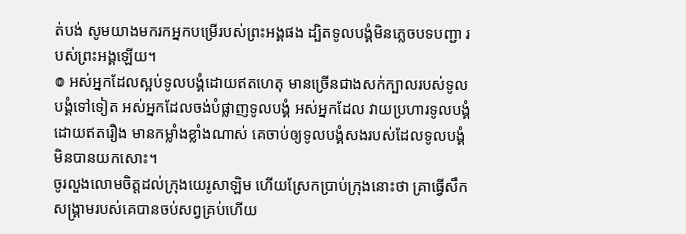ត់បង់ សូមយាងមករកអ្នកបម្រើរបស់ព្រះអង្គផង ដ្បិតទូលបង្គំមិនភ្លេចបទបញ្ជា របស់ព្រះអង្គឡើយ។
៙ អស់អ្នកដែលស្អប់ទូលបង្គំដោយឥតហេតុ មានច្រើនជាងសក់ក្បាលរបស់ទូលបង្គំទៅទៀត អស់អ្នកដែលចង់បំផ្លាញទូលបង្គំ អស់អ្នកដែល វាយប្រហារទូលបង្គំដោយឥតរឿង មានកម្លាំងខ្លាំងណាស់ គេចាប់ឲ្យទូលបង្គំសងរបស់ដែលទូលបង្គំ មិនបានយកសោះ។
ចូរលួងលោមចិត្តដល់ក្រុងយេរូសាឡិម ហើយស្រែកប្រាប់ក្រុងនោះថា គ្រាធ្វើសឹកសង្គ្រាមរបស់គេបានចប់សព្វគ្រប់ហើយ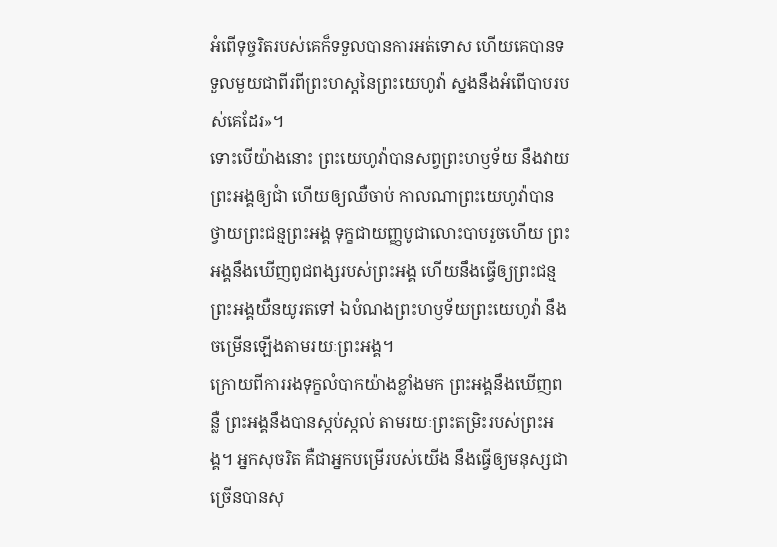អំពើទុច្ចរិតរបស់គេក៏ទទួលបានការអត់ទោស ហើយគេបានទទួលមួយជាពីរពីព្រះហស្តនៃព្រះយេហូវ៉ា ស្នងនឹងអំពើបាបរបស់គេដែរ»។
ទោះបើយ៉ាងនោះ ព្រះយេហូវ៉ាបានសព្វព្រះហឫទ័យ នឹងវាយព្រះអង្គឲ្យជាំ ហើយឲ្យឈឺចាប់ កាលណាព្រះយេហូវ៉ាបានថ្វាយព្រះជន្មព្រះអង្គ ទុក្ខជាយញ្ញបូជាលោះបាបរួចហើយ ព្រះអង្គនឹងឃើញពូជពង្សរបស់ព្រះអង្គ ហើយនឹងធ្វើឲ្យព្រះជន្មព្រះអង្គយឺនយូរតទៅ ឯបំណងព្រះហឫទ័យព្រះយេហូវ៉ា នឹងចម្រើនឡើងតាមរយៈព្រះអង្គ។
ក្រោយពីការរងទុក្ខលំបាកយ៉ាងខ្លាំងមក ព្រះអង្គនឹងឃើញពន្លឺ ព្រះអង្គនឹងបានស្កប់ស្កល់ តាមរយៈព្រះតម្រិះរបស់ព្រះអង្គ។ អ្នកសុចរិត គឺជាអ្នកបម្រើរបស់យើង នឹងធ្វើឲ្យមនុស្សជាច្រើនបានសុ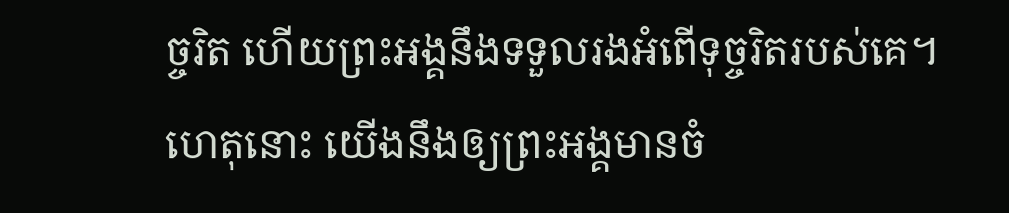ច្ចរិត ហើយព្រះអង្គនឹងទទួលរងអំពើទុច្ចរិតរបស់គេ។
ហេតុនោះ យើងនឹងឲ្យព្រះអង្គមានចំ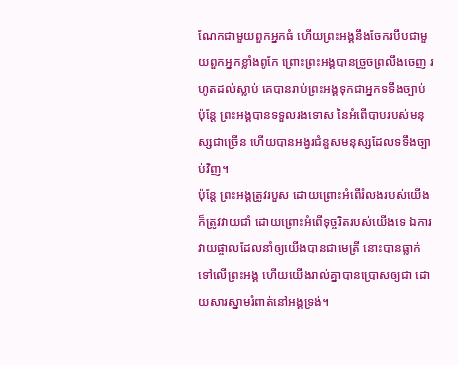ណែកជាមួយពួកអ្នកធំ ហើយព្រះអង្គនឹងចែករបឹបជាមួយពួកអ្នកខ្លាំងពូកែ ព្រោះព្រះអង្គបានច្រួចព្រលឹងចេញ រហូតដល់ស្លាប់ គេបានរាប់ព្រះអង្គទុកជាអ្នកទទឹងច្បាប់ ប៉ុន្តែ ព្រះអង្គបានទទួលរងទោស នៃអំពើបាបរបស់មនុស្សជាច្រើន ហើយបានអង្វរជំនួសមនុស្សដែលទទឹងច្បាប់វិញ។
ប៉ុន្តែ ព្រះអង្គត្រូវរបួស ដោយព្រោះអំពើរំលងរបស់យើង ក៏ត្រូវវាយជាំ ដោយព្រោះអំពើទុច្ចរិតរបស់យើងទេ ឯការវាយផ្ចាលដែលនាំឲ្យយើងបានជាមេត្រី នោះបានធ្លាក់ទៅលើព្រះអង្គ ហើយយើងរាល់គ្នាបានប្រោសឲ្យជា ដោយសារស្នាមរំពាត់នៅអង្គទ្រង់។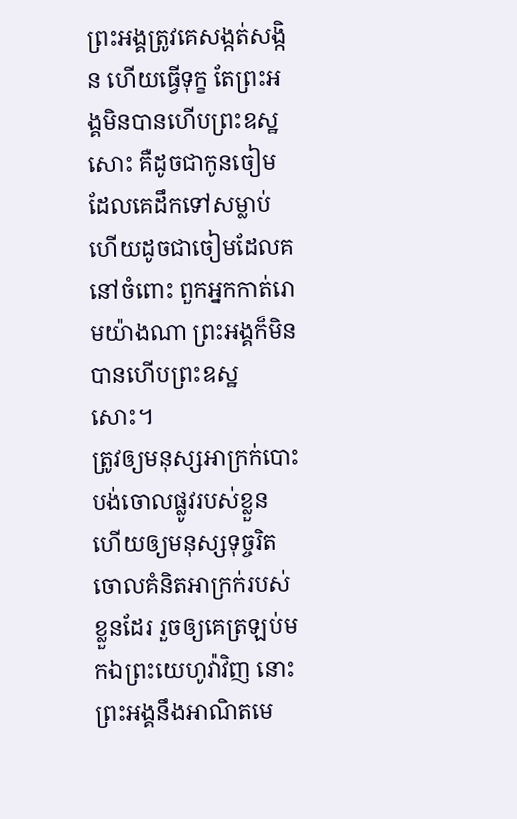ព្រះអង្គត្រូវគេសង្កត់សង្កិន ហើយធ្វើទុក្ខ តែព្រះអង្គមិនបានហើបព្រះឧស្ឋសោះ គឺដូចជាកូនចៀមដែលគេដឹកទៅសម្លាប់ ហើយដូចជាចៀមដែលគនៅចំពោះ ពួកអ្នកកាត់រោមយ៉ាងណា ព្រះអង្គក៏មិនបានហើបព្រះឧស្ឋសោះ។
ត្រូវឲ្យមនុស្សអាក្រក់បោះបង់ចោលផ្លូវរបស់ខ្លួន ហើយឲ្យមនុស្សទុច្ចរិតចោលគំនិតអាក្រក់របស់ខ្លួនដែរ រួចឲ្យគេត្រឡប់មកឯព្រះយេហូវ៉ាវិញ នោះព្រះអង្គនឹងអាណិតមេ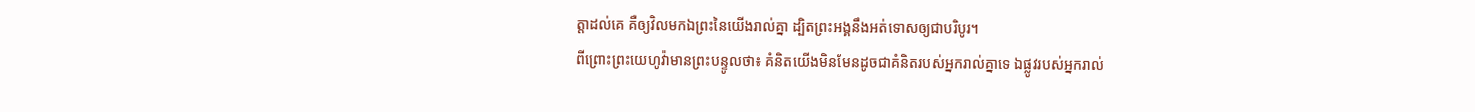ត្តាដល់គេ គឺឲ្យវិលមកឯព្រះនៃយើងរាល់គ្នា ដ្បិតព្រះអង្គនឹងអត់ទោសឲ្យជាបរិបូរ។
ពីព្រោះព្រះយេហូវ៉ាមានព្រះបន្ទូលថា៖ គំនិតយើងមិនមែនដូចជាគំនិតរបស់អ្នករាល់គ្នាទេ ឯផ្លូវរបស់អ្នករាល់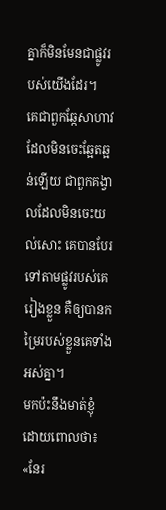គ្នាក៏មិនមែនជាផ្លូវរបស់យើងដែរ។
គេជាពួកឆ្កែសាហាវ ដែលមិនចេះឆ្អែតឆ្អន់ឡើយ ជាពួកគង្វាលដែលមិនចេះយល់សោះ គេបានបែរទៅតាមផ្លូវរបស់គេរៀងខ្លួន គឺឲ្យបានកម្រៃរបស់ខ្លួនគេទាំងអស់គ្នា។
មកប៉ះនឹងមាត់ខ្ញុំ ដោយពោលថា៖ «នែរ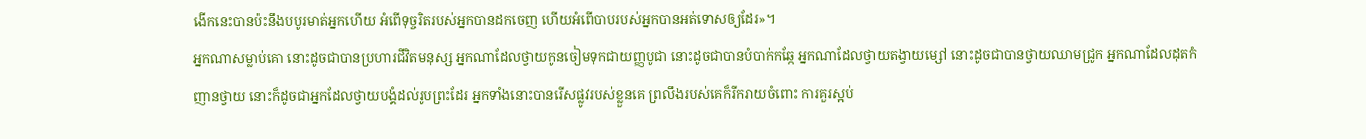ងើកនេះបានប៉ះនឹងបបូរមាត់អ្នកហើយ អំពើទុច្ចរិតរបស់អ្នកបានដកចេញ ហើយអំពើបាបរបស់អ្នកបានអត់ទោសឲ្យដែរ»។
អ្នកណាសម្លាប់គោ នោះដូចជាបានប្រហារជីវិតមនុស្ស អ្នកណាដែលថ្វាយកូនចៀមទុកជាយញ្ញបូជា នោះដូចជាបានបំបាក់កឆ្កែ អ្នកណាដែលថ្វាយតង្វាយម្សៅ នោះដូចជាបានថ្វាយឈាមជ្រូក អ្នកណាដែលដុតកំញានថ្វាយ នោះក៏ដូចជាអ្នកដែលថ្វាយបង្គំដល់រូបព្រះដែរ អ្នកទាំងនោះបានរើសផ្លូវរបស់ខ្លួនគេ ព្រលឹងរបស់គេក៏រីករាយចំពោះ ការគួរស្អប់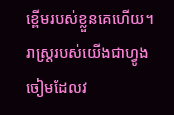ខ្ពើមរបស់ខ្លួនគេហើយ។
រាស្ត្ររបស់យើងជាហ្វូងចៀមដែលវ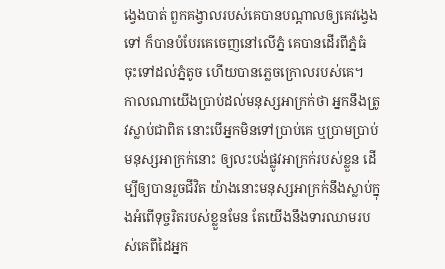ង្វេងបាត់ ពួកគង្វាលរបស់គេបានបណ្ដាលឲ្យគេវង្វេងទៅ ក៏បានបំបែរគេចេញនៅលើភ្នំ គេបានដើរពីភ្នំធំ ចុះទៅដល់ភ្នំតូច ហើយបានភ្លេចក្រោលរបស់គេ។
កាលណាយើងប្រាប់ដល់មនុស្សអាក្រក់ថា អ្នកនឹងត្រូវស្លាប់ជាពិត នោះបើអ្នកមិនទៅប្រាប់គេ ឬប្រាមប្រាប់មនុស្សអាក្រក់នោះ ឲ្យលះបង់ផ្លូវអាក្រក់របស់ខ្លួន ដើម្បីឲ្យបានរួចជីវិត យ៉ាងនោះមនុស្សអាក្រក់នឹងស្លាប់ក្នុងអំពើទុច្ចរិតរបស់ខ្លួនមែន តែយើងនឹងទារឈាមរបស់គេពីដៃអ្នក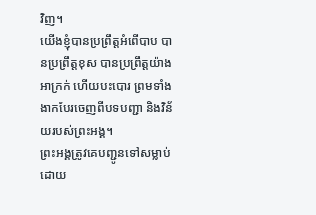វិញ។
យើងខ្ញុំបានប្រព្រឹត្តអំពើបាប បានប្រព្រឹត្តខុស បានប្រព្រឹត្តយ៉ាងអាក្រក់ ហើយបះបោរ ព្រមទាំងងាកបែរចេញពីបទបញ្ជា និងវិន័យរបស់ព្រះអង្គ។
ព្រះអង្គត្រូវគេបញ្ជូនទៅសម្លាប់ ដោយ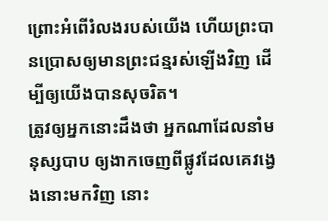ព្រោះអំពើរំលងរបស់យើង ហើយព្រះបានប្រោសឲ្យមានព្រះជន្មរស់ឡើងវិញ ដើម្បីឲ្យយើងបានសុចរិត។
ត្រូវឲ្យអ្នកនោះដឹងថា អ្នកណាដែលនាំមនុស្សបាប ឲ្យងាកចេញពីផ្លូវដែលគេវង្វេងនោះមកវិញ នោះ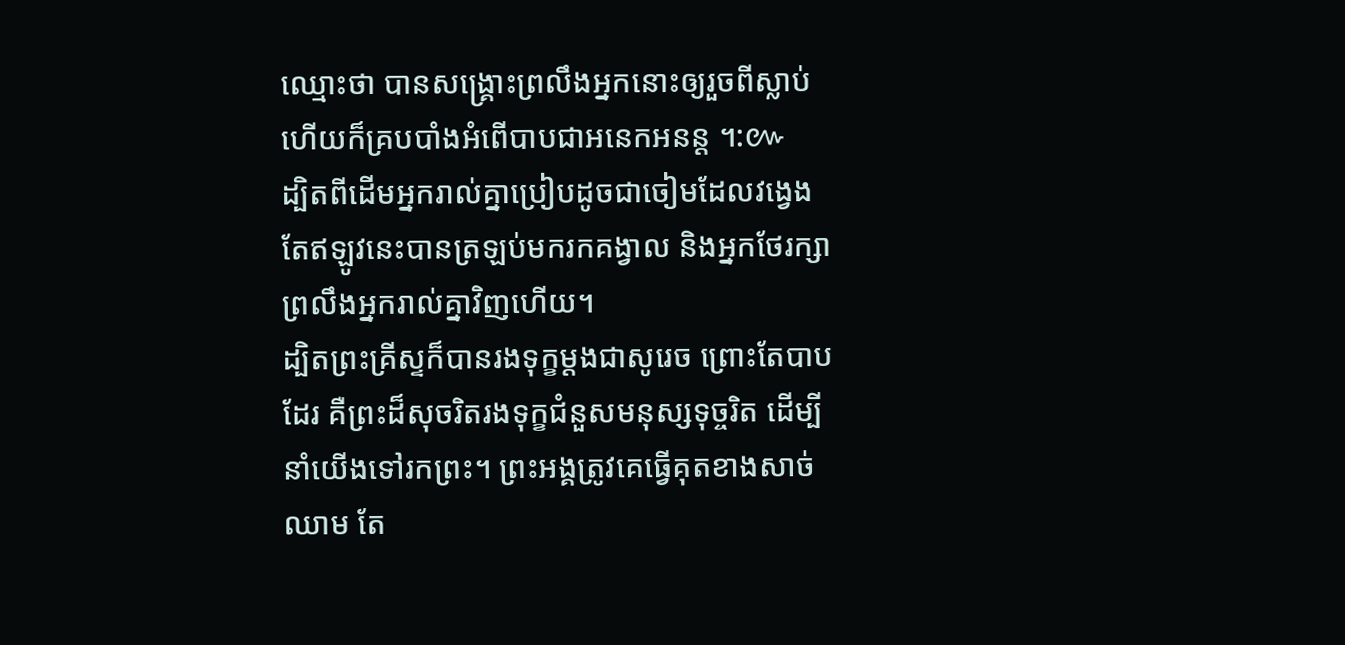ឈ្មោះថា បានសង្គ្រោះព្រលឹងអ្នកនោះឲ្យរួចពីស្លាប់ ហើយក៏គ្របបាំងអំពើបាបជាអនេកអនន្ត ។:៚
ដ្បិតពីដើមអ្នករាល់គ្នាប្រៀបដូចជាចៀមដែលវង្វេង តែឥឡូវនេះបានត្រឡប់មករកគង្វាល និងអ្នកថែរក្សាព្រលឹងអ្នករាល់គ្នាវិញហើយ។
ដ្បិតព្រះគ្រីស្ទក៏បានរងទុក្ខម្តងជាសូរេច ព្រោះតែបាបដែរ គឺព្រះដ៏សុចរិតរងទុក្ខជំនួសមនុស្សទុច្ចរិត ដើម្បីនាំយើងទៅរកព្រះ។ ព្រះអង្គត្រូវគេធ្វើគុតខាងសាច់ឈាម តែ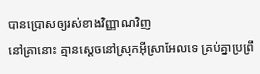បានប្រោសឲ្យរស់ខាងវិញ្ញាណវិញ
នៅគ្រានោះ គ្មានស្តេចនៅស្រុកអ៊ីស្រាអែលទេ គ្រប់គ្នាប្រព្រឹ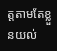ត្តតាមតែខ្លួនយល់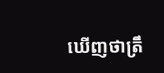ឃើញថាត្រឹ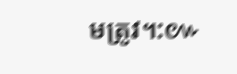មត្រូវ។:៚